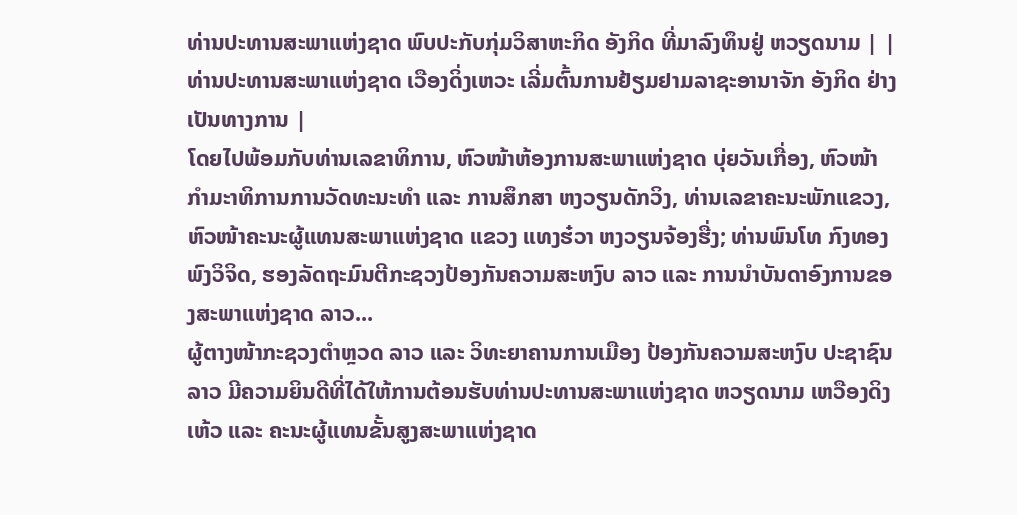ທ່ານປະທານສະພາແຫ່ງຊາດ ພົບປະກັບກຸ່ມວິສາຫະກິດ ອັງກິດ ທີ່ມາລົງທຶນຢູ່ ຫວຽດນາມ | |
ທ່ານປະທານສະພາແຫ່ງຊາດ ເວືອງດິ່ງເຫວະ ເລີ່ມຕົ້ນການຢ້ຽມຢາມລາຊະອານາຈັກ ອັງກິດ ຢ່າງເປັນທາງການ |
ໂດຍໄປພ້ອມກັບທ່ານເລຂາທິການ, ຫົວໜ້າຫ້ອງການສະພາແຫ່ງຊາດ ບຸ່ຍວັນເກື່ອງ, ຫົວໜ້າກຳມະາທິການການວັດທະນະທຳ ແລະ ການສຶກສາ ຫງວຽນດັກວິງ, ທ່ານເລຂາຄະນະພັກແຂວງ, ຫົວໜ້າຄະນະຜູ້ແທນສະພາແຫ່ງຊາດ ແຂວງ ແທງຮ໋ວາ ຫງວຽນຈ້ອງຮື່ງ; ທ່ານພົນໂທ ກົງທອງ ພົງວິຈິດ, ຮອງລັດຖະມົນຕີກະຊວງປ້ອງກັນຄວາມສະຫງົບ ລາວ ແລະ ການນຳບັນດາອົງການຂອງສະພາແຫ່ງຊາດ ລາວ...
ຜູ້ຕາງໜ້າກະຊວງຕຳຫຼວດ ລາວ ແລະ ວິທະຍາຄານການເມືອງ ປ້ອງກັນຄວາມສະຫງົບ ປະຊາຊົນລາວ ມີຄວາມຍິນດີທີ່ໄດ້ໃຫ້ການຕ້ອນຮັບທ່ານປະທານສະພາແຫ່ງຊາດ ຫວຽດນາມ ເຫວືອງດິງເຫ້ວ ແລະ ຄະນະຜູ້ແທນຂັ້ນສູງສະພາແຫ່ງຊາດ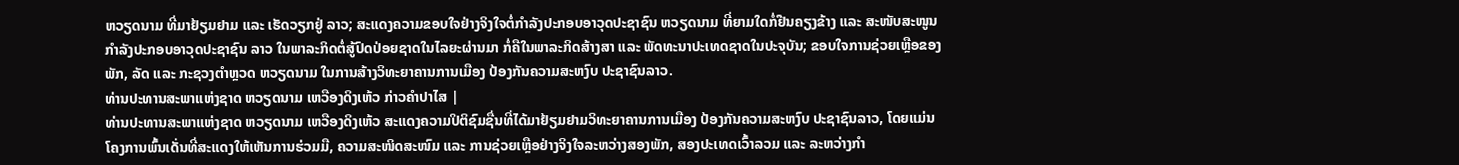ຫວຽດນາມ ທີ່ມາຢ້ຽມຢາມ ແລະ ເຮັດວຽກຢູ່ ລາວ; ສະແດງຄວາມຂອບໃຈຢ່າງຈິງໃຈຕໍ່ກຳລັງປະກອບອາວຸດປະຊາຊົນ ຫວຽດນາມ ທີ່ຍາມໃດກໍ່ຢືນຄຽງຂ້າງ ແລະ ສະໜັບສະໜູນກຳລັງປະກອບອາວຸດປະຊາຊົນ ລາວ ໃນພາລະກິດຕໍ່ສູ້ປົດປ່ອຍຊາດໃນໄລຍະຜ່ານມາ ກໍ່ຄືໃນພາລະກິດສ້າງສາ ແລະ ພັດທະນາປະເທດຊາດໃນປະຈຸບັນ; ຂອບໃຈການຊ່ວຍເຫຼືອຂອງພັກ, ລັດ ແລະ ກະຊວງຕຳຫຼວດ ຫວຽດນາມ ໃນການສ້າງວິທະຍາຄານການເມືອງ ປ້ອງກັນຄວາມສະຫງົບ ປະຊາຊົນລາວ.
ທ່ານປະທານສະພາແຫ່ງຊາດ ຫວຽດນາມ ເຫວືອງດິງເຫ້ວ ກ່າວຄຳປາໄສ |
ທ່ານປະທານສະພາແຫ່ງຊາດ ຫວຽດນາມ ເຫວືອງດິງເຫ້ວ ສະແດງຄວາມປິຕິຊົມຊື່ນທີ່ໄດ້ມາຢ້ຽມຢາມວິທະຍາຄານການເມືອງ ປ້ອງກັນຄວາມສະຫງົບ ປະຊາຊົນລາວ, ໂດຍແມ່ນໂຄງການພົ້ນເດັ່ນທີ່ສະແດງໃຫ້ເຫັນການຮ່ວມມື, ຄວາມສະໜິດສະໜົມ ແລະ ການຊ່ວຍເຫຼືອຢ່າງຈິງໃຈລະຫວ່າງສອງພັກ, ສອງປະເທດເວົ້າລວມ ແລະ ລະຫວ່າງກຳ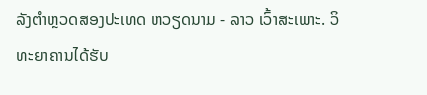ລັງຕຳຫຼວດສອງປະເທດ ຫວຽດນາມ - ລາວ ເວົ້າສະເພາະ. ວິທະຍາຄານໄດ້ຮັບ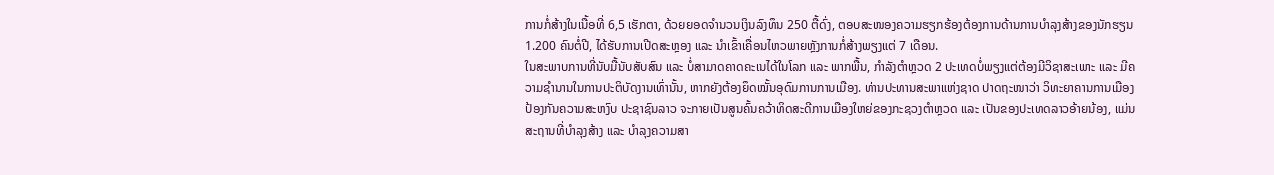ການກໍ່ສ້າງໃນເນື້ອທີ່ 6,5 ເຮັກຕາ, ດ້ວຍຍອດຈຳນວນເງິນລົງທຶນ 250 ຕື້ດົ່ງ, ຕອບສະໜອງຄວາມຮຽກຮ້ອງຕ້ອງການດ້ານການບຳລຸງສ້າງຂອງນັກຮຽນ 1.200 ຄົນຕໍ່ປີ, ໄດ້ຮັບການເປີດສະຫຼອງ ແລະ ນຳເຂົ້າເຄື່ອນໄຫວພາຍຫຼັງການກໍ່ສ້າງພຽງແຕ່ 7 ເດືອນ.
ໃນສະພາບການທີ່ນັບມື້ນັບສັບສົນ ແລະ ບໍ່ສາມາດຄາດຄະເນໄດ້ໃນໂລກ ແລະ ພາກພື້ນ, ກຳລັງຕຳຫຼວດ 2 ປະເທດບໍ່ພຽງແຕ່ຕ້ອງມີວິຊາສະເພາະ ແລະ ມີຄວາມຊຳນານໃນການປະຕິບັດງານເທົ່ານັ້ນ, ຫາກຍັງຕ້ອງຍຶດໝັ້ນອຸດົມການການເມືອງ. ທ່ານປະທານສະພາແຫ່ງຊາດ ປາດຖະໜາວ່າ ວິທະຍາຄານການເມືອງ ປ້ອງກັນຄວາມສະຫງົບ ປະຊາຊົນລາວ ຈະກາຍເປັນສູນຄົ້ນຄວ້າທິດສະດີການເມືອງໃຫຍ່ຂອງກະຊວງຕຳຫຼວດ ແລະ ເປັນຂອງປະເທດລາວອ້າຍນ້ອງ, ແມ່ນສະຖານທີ່ບຳລຸງສ້າງ ແລະ ບຳລຸງຄວາມສາ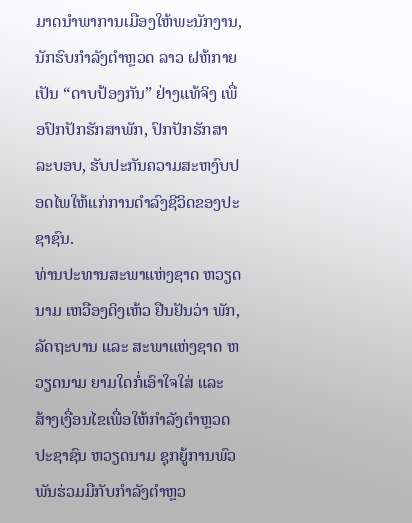ມາດນຳພາການເມືອງໃຫ້ພະນັກງານ, ນັກຮົບກຳລັງຕຳຫຼວດ ລາວ ຝຫ້ກາຍເປັນ “ດາບປ້ອງກັນ” ຢ່າງແທ້ຈິງ ເພື່ອປົກປັກຮັກສາພັກ, ປົກປັກຮັກສາລະບອບ, ຮັບປະກັນຄວາມສະຫງົບປອດໄພໃຫ້ແກ່ການດຳລົງຊີວິດຂອງປະຊາຊົນ.
ທ່ານປະທານສະພາແຫ່ງຊາດ ຫວຽດນາມ ເຫວືອງດິງເຫ້ວ ຢືນຢັນວ່າ ພັກ, ລັດຖະບານ ແລະ ສະພາແຫ່ງຊາດ ຫວຽດນາມ ຍາມໃດກໍ່ເອົາໃຈໃສ່ ແລະ ສ້າງເງື່ອນໄຂເພື່ອໃຫ້ກຳລັງຕຳຫຼວດປະຊາຊົນ ຫວຽດນາມ ຊຸກຍູ້ການພົວພັນຮ່ວມມືກັບກຳລັງຕຳຫຼວ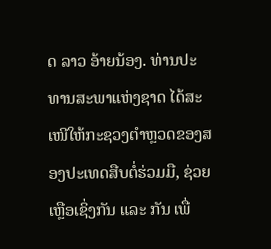ດ ລາວ ອ້າຍນ້ອງ. ທ່ານປະທານສະພາແຫ່ງຊາດ ໄດ້ສະເໜີໃຫ້ກະຊວງຕຳຫຼວດຂອງສອງປະເທດສືບຕໍ່ຮ່ວມມື, ຊ່ວຍເຫຼືອເຊິ່ງກັນ ແລະ ກັນ ເພື່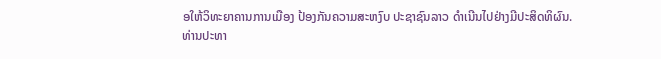ອໃຫ້ວິທະຍາຄານການເມືອງ ປ້ອງກັນຄວາມສະຫງົບ ປະຊາຊົນລາວ ດຳເນີນໄປຢ່າງມີປະສິດທິຜົນ.
ທ່ານປະທາ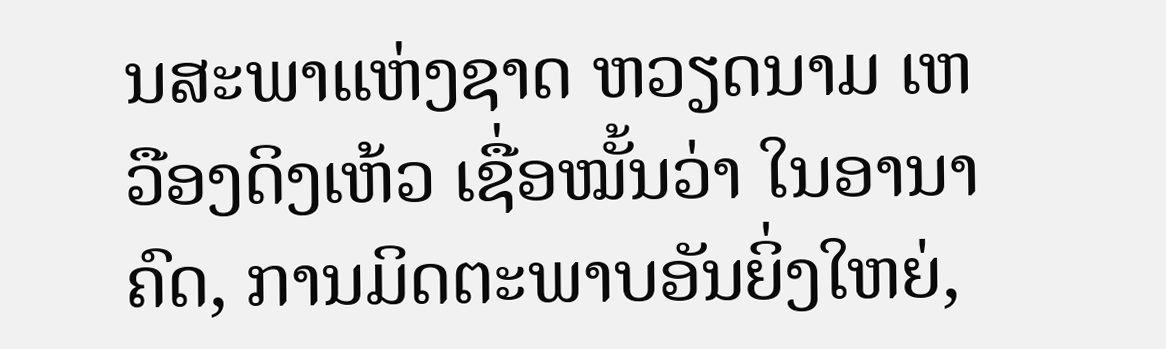ນສະພາແຫ່ງຊາດ ຫວຽດນາມ ເຫວືອງດິງເຫ້ວ ເຊື່ອໝັ້ນວ່າ ໃນອານາຄົດ, ການມິດຕະພາບອັນຍິ່ງໃຫຍ່,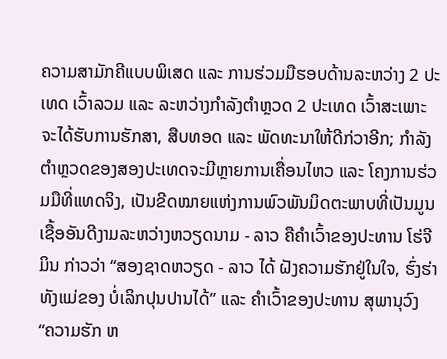ຄວາມສາມັກຄີແບບພິເສດ ແລະ ການຮ່ວມມືຮອບດ້ານລະຫວ່າງ 2 ປະເທດ ເວົ້າລວມ ແລະ ລະຫວ່າງກຳລັງຕຳຫຼວດ 2 ປະເທດ ເວົ້າສະເພາະ ຈະໄດ້ຮັບການຮັກສາ, ສືບທອດ ແລະ ພັດທະນາໃຫ້ດີກ່ວາອີກ; ກຳລັງຕຳຫຼວດຂອງສອງປະເທດຈະມີຫຼາຍການເຄື່ອນໄຫວ ແລະ ໂຄງການຮ່ວມມືທີ່ແທດຈິງ, ເປັນຂີດໝາຍແຫ່ງການພົວພັນມິດຕະພາບທີ່ເປັນມູນເຊື້ອອັນດີງາມລະຫວ່າງຫວຽດນາມ - ລາວ ຄືຄຳເວົ້າຂອງປະທານ ໂຮ່ຈີມິນ ກ່າວວ່າ “ສອງຊາດຫວຽດ - ລາວ ໄດ້ ຝັງຄວາມຮັກຢູ່ໃນໃຈ, ຮົ່ງຮ່າ ທັງແມ່ຂອງ ບໍ່ເລິກປຸນປານໄດ້” ແລະ ຄຳເວົ້າຂອງປະທານ ສຸພານຸວົງ “ຄວາມຮັກ ຫ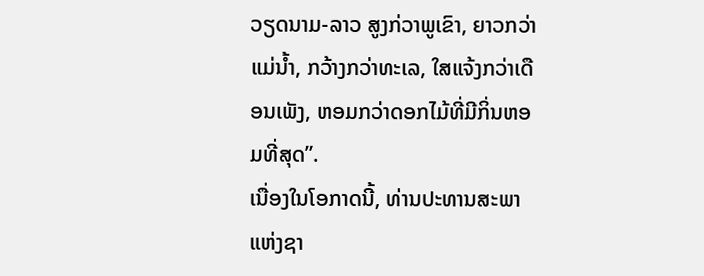ວຽດນາມ-ລາວ ສູງກ່ວາພູເຂົາ, ຍາວກວ່າແມ່ນ້ຳ, ກວ້າງກວ່າທະເລ, ໃສແຈ້ງກວ່າເດືອນເພັງ, ຫອມກວ່າດອກໄມ້ທີ່ມີກິ່ນຫອມທີ່ສຸດ”.
ເນື່ອງໃນໂອກາດນີ້, ທ່ານປະທານສະພາແຫ່ງຊາ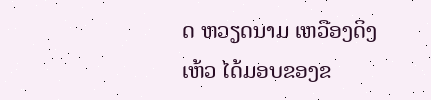ດ ຫວຽດນາມ ເຫວືອງດິງເຫ້ວ ໄດ້ມອບຂອງຂ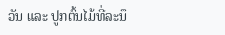ວັນ ແລະ ປູກຕົ້ນໄມ້ທີ່ລະນຶ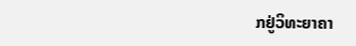ກຢູ່ວິທະຍາຄາ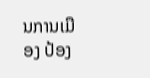ນການເມືອງ ປ້ອງ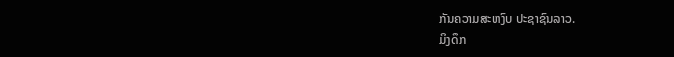ກັນຄວາມສະຫງົບ ປະຊາຊົນລາວ.
ມິງດຶກ